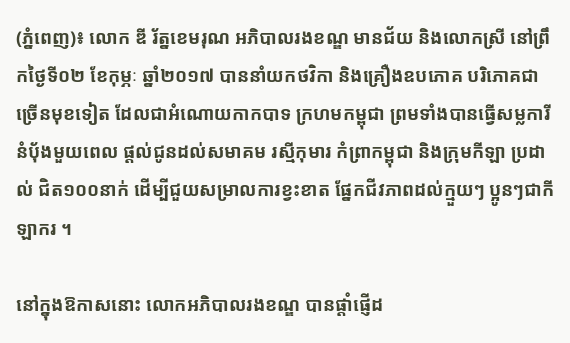(ភ្នំពេញ)៖ លោក ឌី រ័ត្នខេមរុណ អភិបាលរងខណ្ឌ មានជ័យ និងលោកស្រី នៅព្រឹកថ្ងៃទី០២ ខែកុម្ភៈ ឆ្នាំ២០១៧ បាននាំយកថវិកា និងគ្រឿងឧបភោគ បរិភោគជាច្រើនមុខទៀត ដែលជាអំណោយកាកបាទ ក្រហមកម្ពុជា ព្រមទាំងបានធ្វើសម្លការីនំប័ុងមួយពេល ផ្តល់ជូនដល់សមាគម រស្មីកុមារ កំព្រាកម្ពុជា និងក្រុមកីឡា ប្រដាល់ ជិត១០០នាក់ ដើម្បីជួយសម្រាលការខ្វះខាត ផ្នែកជីវភាពដល់ក្មួយៗ ប្អូនៗជាកីឡាករ ។

នៅក្នុងឱកាសនោះ លោកអភិបាលរងខណ្ឌ បានផ្តាំផ្ញើដ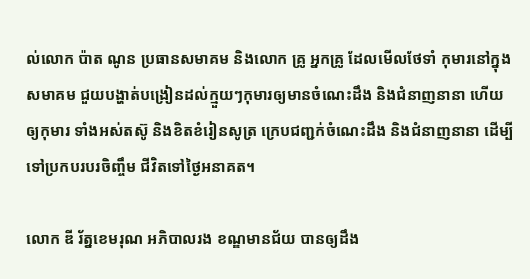ល់លោក ប៉ាត ណូន ប្រធានសមាគម និងលោក គ្រូ អ្នកគ្រូ ដែលមើលថែទាំ កុមារនៅក្នុងសមាគម ជួយបង្ហាត់បង្រៀនដល់ក្មួយៗកុមារឲ្យមានចំណេះដឹង និងជំនាញនានា ហើយឲ្យកុមារ ទាំងអស់តស៊ូ និងខិតខំរៀនសូត្រ ក្រេបជញ្ជក់ចំណេះដឹង និងជំនាញនានា ដើម្បីទៅប្រកបរបរចិញ្ចឹម ជីវិតទៅថ្ងៃអនាគត។

លោក ឌី រ័ត្នខេមរុណ អភិបាលរង ខណ្ឌមានជ័យ បានឲ្យដឹង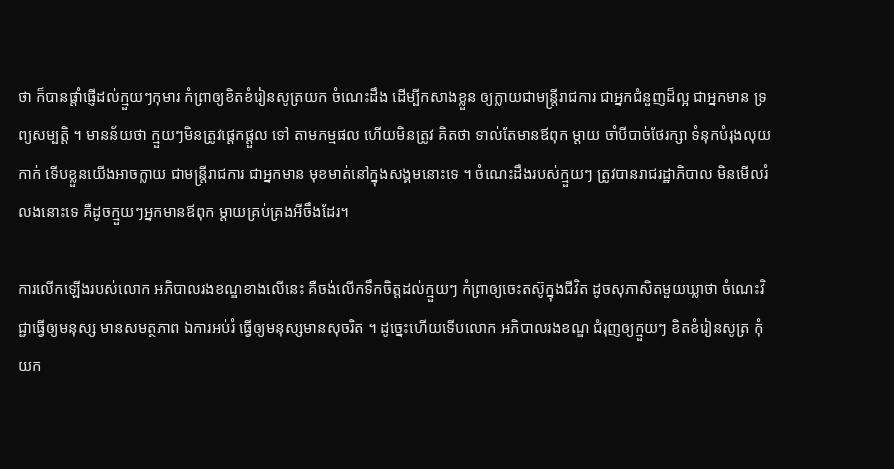ថា ក៏បានផ្តាំផ្ញើដល់ក្មួយៗកុមារ កំព្រាឲ្យខិតខំរៀនសូត្រយក ចំណេះដឹង ដើម្បីកសាងខ្លួន ឲ្យក្លាយជាមន្រ្តីរាជការ ជាអ្នកជំនួញដ៏ល្អ ជាអ្នកមាន ទ្រព្យសម្បត្តិ ។ មានន័យថា ក្មួយៗមិនត្រូវផ្តេកផ្តួល ទៅ តាមកម្មផល ហើយមិនត្រូវ គិតថា ទាល់តែមានឪពុក ម្តាយ ចាំបីបាច់ថែរក្សា ទំនុកបំរុងលុយកាក់ ទើបខ្លួនយើងអាចក្លាយ ជាមន្រ្តីរាជការ ជាអ្នកមាន មុខមាត់នៅក្នុងសង្គមនោះទេ ។ ចំណេះដឹងរបស់ក្មួយៗ ត្រូវបានរាជរដ្ឋាភិបាល មិនមើលរំលងនោះទេ គឺដូចក្មួយៗអ្នកមានឪពុក ម្តាយគ្រប់គ្រងអីចឹងដែរ។

ការលើកឡើងរបស់លោក អភិបាលរងខណ្ឌខាងលើនេះ គឺចង់លើកទឹកចិត្តដល់ក្មួយៗ កំព្រាឲ្យចេះតស៊ូក្នុងជីវិត ដូចសុភាសិតមួយឃ្លាថា ចំណេះវិជ្ជាធ្វើឲ្យមនុស្ស មានសមត្ថភាព ឯការអប់រំ ធ្វើឲ្យមនុស្សមានសុចរិត ។ ដូច្នេះហើយទើបលោក អភិបាលរងខណ្ឌ ជំរុញឲ្យក្មួយៗ ខិតខំរៀនសូត្រ កុំយក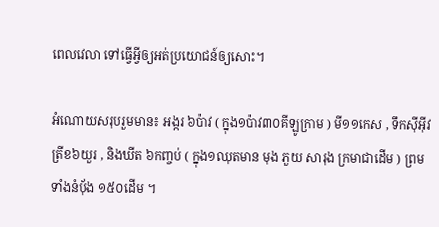ពេលវេលា ទៅធ្វើអ្វីឲ្យអត់ប្រយោជន៍ឲ្យសោះ។

អំណោយសរុបរួមមាន៖ អង្ករ ៦ប៉ាវ ( ក្នុង១ប៉ាវ៣០គីឡូក្រាម ) មី១១កេស , ទឹកស៊ីអ៊ីវ ត្រីខ៦យួរ , និងឃីត ៦កញ្ចប់ ( ក្នុង១ឈុតមាន មុង ភួយ សារុង ក្រមាជាដើម ) ព្រមទាំងនំប័ុង ១៥០ដើម ។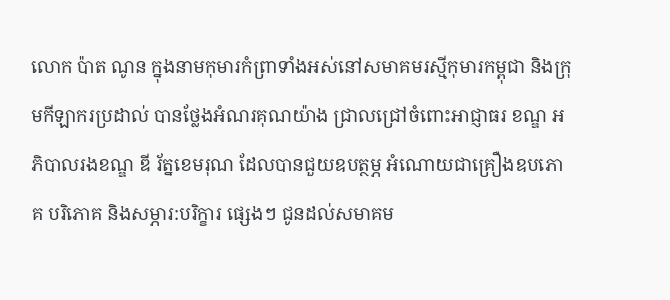លោក ប៉ាត ណូន ក្នុងនាមកុមារកំព្រាទាំងអស់នៅសមាគមរស្មីកុមារកម្ពុជា និងក្រុមកីឡាករប្រដាល់ បានថ្លែងអំណរគុណយ៉ាង ជ្រាលជ្រៅចំពោះអាជ្ញាធរ ខណ្ឌ អភិបាលរងខណ្ឌ ឌី រ័ត្នខេមរុណ ដែលបានជួយឧបត្ថម្ភ អំណោយជាគ្រឿងឧបភោគ បរិភោគ និងសម្ភារ:បរិក្ខារ ផ្សេងៗ ជូនដល់សមាគម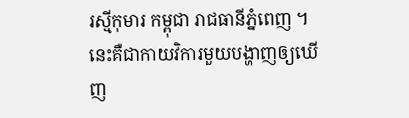រស្មីកុមារ កម្ពុជា រាជធានីភ្នំពេញ ។ នេះគឺជាកាយវិការមួយបង្ហាញឲ្យឃើញ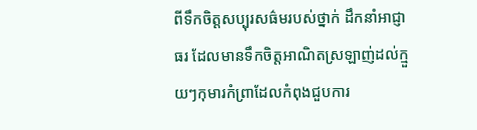ពីទឹកចិត្តសប្បុរសធ៌មរបស់ថ្នាក់ ដឹកនាំអាជ្ញាធរ ដែលមានទឹកចិត្តអាណិតស្រឡាញ់ដល់ក្មួយៗកុមារកំព្រាដែលកំពុងជួបការ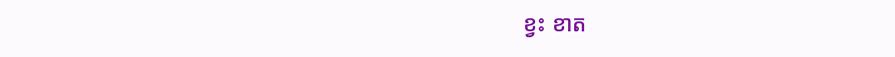ខ្វះ ខាត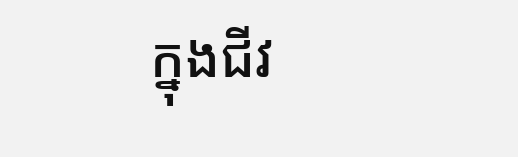ក្នុងជីវ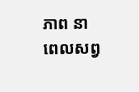ភាព នាពេលសព្វ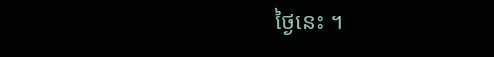ថ្ងៃនេះ ។